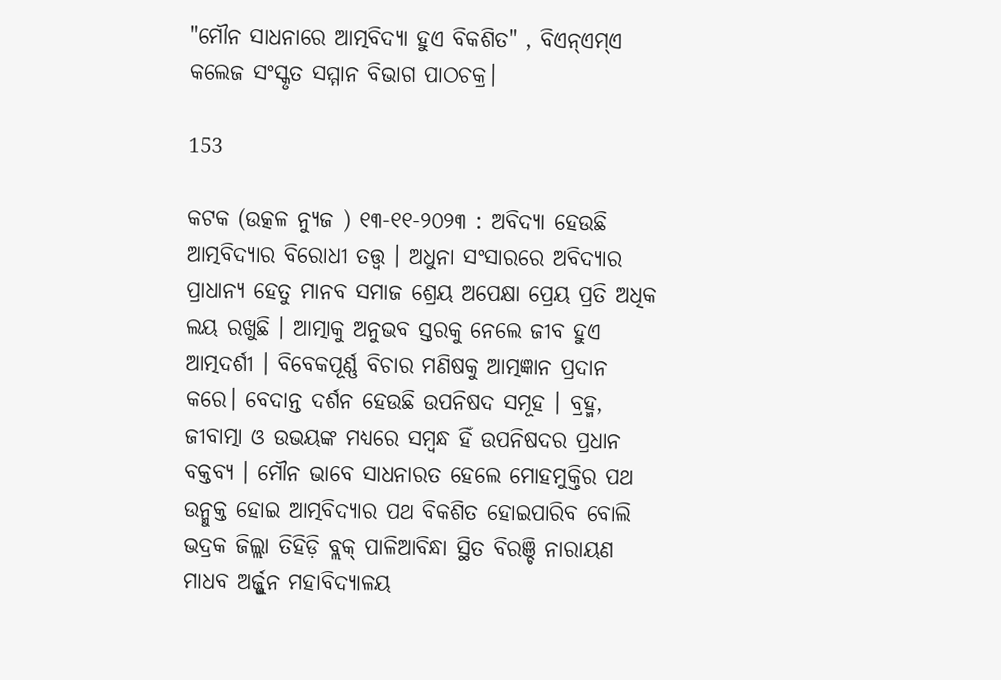"ମୌନ ସାଧନାରେ ଆତ୍ମବିଦ୍ୟା ହୁଏ ବିକଶିତ" , ବିଏନ୍‌ଏମ୍‌ଏ କଲେଜ ସଂସ୍କୃତ ସମ୍ମାନ ବିଭାଗ ପାଠଚକ୍ର।

153

କଟକ (ଉତ୍କଳ ନ୍ୟୁଜ ) ୧୩-୧୧-୨୦୨୩ : ଅବିଦ୍ୟା ହେଉଛି ଆତ୍ମବିଦ୍ୟାର ବିରୋଧୀ ତତ୍ତ୍ୱ । ଅଧୁନା ସଂସାରରେ ଅବିଦ୍ୟାର ପ୍ରାଧାନ୍ୟ ହେତୁ ମାନବ ସମାଜ ଶ୍ରେୟ ଅପେକ୍ଷା ପ୍ରେୟ ପ୍ରତି ଅଧିକ ଲୟ ରଖୁଛି । ଆତ୍ମାକୁ ଅନୁଭବ ସ୍ତରକୁ ନେଲେ ଜୀବ ହୁଏ ଆତ୍ମଦର୍ଶୀ । ବିବେକପୂର୍ଣ୍ଣ ବିଚାର ମଣିଷକୁ ଆତ୍ମଜ୍ଞାନ ପ୍ରଦାନ କରେ। ବେଦାନ୍ତ ଦର୍ଶନ ହେଉଛି ଉପନିଷଦ ସମୂହ । ବ୍ରହ୍ମ, ଜୀବାତ୍ମା ଓ ଉଭୟଙ୍କ ମଧ୍ୟରେ ସମ୍ବନ୍ଧ ହିଁ ଉପନିଷଦର ପ୍ରଧାନ ବକ୍ତବ୍ୟ । ମୌନ ଭାବେ ସାଧନାରତ ହେଲେ ମୋହମୁକ୍ତିର ପଥ ଉନ୍ମୁକ୍ତ ହୋଇ ଆତ୍ମବିଦ୍ୟାର ପଥ ବିକଶିତ ହୋଇପାରିବ ବୋଲି ଭଦ୍ରକ ଜିଲ୍ଲା ତିହିଡ଼ି ବ୍ଲକ୍ ପାଳିଆବିନ୍ଧା ସ୍ଥିତ ବିରଞ୍ଚି ନାରାୟଣ ମାଧବ ଅର୍ଜ୍ଜୁନ ମହାବିଦ୍ୟାଳୟ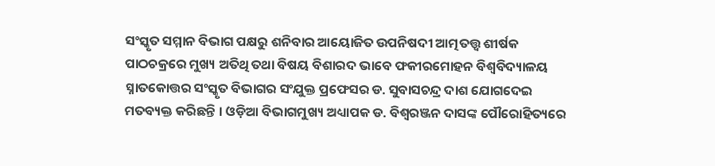ସଂସ୍କୃତ ସମ୍ମାନ ବିଭାଗ ପକ୍ଷରୁ ଶନିବାର ଆୟୋଜିତ ଉପନିଷଦୀ ଆତ୍ମତତ୍ତ୍ୱ ଶୀର୍ଷକ ପାଠଚକ୍ରରେ ମୁଖ୍ୟ ଅତିଥି ତଥା ବିଷୟ ବିଶାରଦ ଭାବେ ଫକୀରମୋହନ ବିଶ୍ୱବିଦ୍ୟାଳୟ ସ୍ନାତକୋତ୍ତର ସଂସ୍କୃତ ବିଭାଗର ସଂଯୁକ୍ତ ପ୍ରଫେସର ଡ. ସୁବାସଚନ୍ଦ୍ର ଦାଶ ଯୋଗଦେଇ ମତବ୍ୟକ୍ତ କରିଛନ୍ତି । ଓଡ଼ିଆ ବିଭାଗମୁଖ୍ୟ ଅଧ୍ୟାପକ ଡ. ବିଶ୍ୱରଞ୍ଜନ ଦାସଙ୍କ ପୌରୋହିତ୍ୟରେ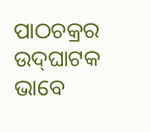ପାଠଚକ୍ରର ଉଦ୍‌ଘାଟକ ଭାବେ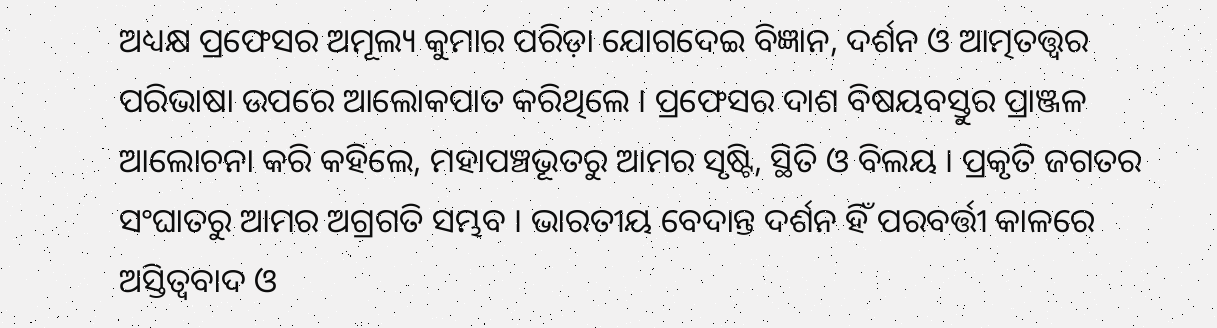ଅଧ୍ୟକ୍ଷ ପ୍ରଫେସର ଅମୂଲ୍ୟ କୁମାର ପରିଡ଼ା ଯୋଗଦେଇ ବିଜ୍ଞାନ, ଦର୍ଶନ ଓ ଆତ୍ମତତ୍ତ୍ୱର ପରିଭାଷା ଉପରେ ଆଲୋକପାତ କରିଥିଲେ । ପ୍ରଫେସର ଦାଶ ବିଷୟବସ୍ତୁର ପ୍ରାଞ୍ଜଳ ଆଲୋଚନା କରି କହିଲେ, ମହାପଞ୍ଚଭୂତରୁ ଆମର ସୃଷ୍ଟି, ସ୍ଥିତି ଓ ବିଲୟ । ପ୍ରକୃତି ଜଗତର ସଂଘାତରୁ ଆମର ଅଗ୍ରଗତି ସମ୍ଭବ । ଭାରତୀୟ ବେଦାନ୍ତ ଦର୍ଶନ ହିଁ ପରବର୍ତ୍ତୀ କାଳରେ ଅସ୍ତିତ୍ୱବାଦ ଓ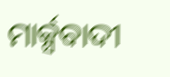ମାର୍କ୍ସବାଦୀ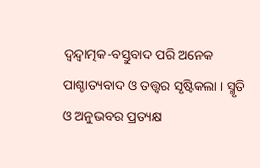ଦ୍ୱନ୍ଦ୍ୱାତ୍ମକ-ବସ୍ତୁବାଦ ପରି ଅନେକ ପାଶ୍ଚାତ୍ୟବାଦ ଓ ତତ୍ତ୍ୱର ସୃଷ୍ଟିକଲା । ସ୍ମୃତି ଓ ଅନୁଭବର ପ୍ରତ୍ୟକ୍ଷ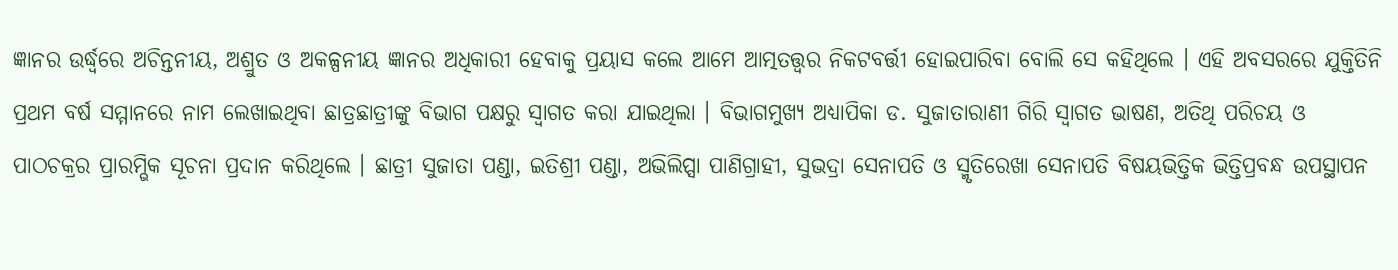ଜ୍ଞାନର ଉର୍ଦ୍ଧ୍ୱରେ ଅଚିନ୍ତନୀୟ, ଅଶ୍ରୁତ ଓ ଅକଳ୍ପନୀୟ ଜ୍ଞାନର ଅଧିକାରୀ ହେବାକୁ ପ୍ରୟାସ କଲେ ଆମେ ଆତ୍ମତତ୍ତ୍ୱର ନିକଟବର୍ତ୍ତୀ ହୋଇପାରିବା ବୋଲି ସେ କହିଥିଲେ । ଏହି ଅବସରରେ ଯୁକ୍ତିତିନି ପ୍ରଥମ ବର୍ଷ ସମ୍ମାନରେ ନାମ ଲେଖାଇଥିବା ଛାତ୍ରଛାତ୍ରୀଙ୍କୁ ବିଭାଗ ପକ୍ଷରୁ ସ୍ୱାଗତ କରା ଯାଇଥିଲା । ବିଭାଗମୁଖ୍ୟ ଅଧ୍ୟାପିକା ଡ. ସୁଜାତାରାଣୀ ଗିରି ସ୍ୱାଗତ ଭାଷଣ, ଅତିଥି ପରିଚୟ ଓ ପାଠଚକ୍ରର ପ୍ରାରମ୍ଭିକ ସୂଚନା ପ୍ରଦାନ କରିଥିଲେ । ଛାତ୍ରୀ ସୁଜାତା ପଣ୍ଡା, ଇତିଶ୍ରୀ ପଣ୍ଡା, ଅଭିଲିପ୍ସା ପାଣିଗ୍ରାହୀ, ସୁଭଦ୍ରା ସେନାପତି ଓ ସ୍ମୃତିରେଖା ସେନାପତି ବିଷୟଭିତ୍ତିକ ଭିତ୍ତିପ୍ରବନ୍ଧ ଉପସ୍ଥାପନ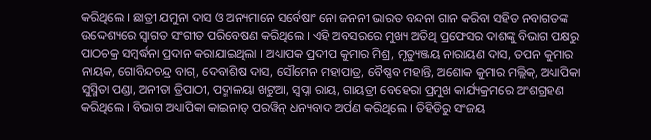କରିଥିଲେ । ଛାତ୍ରୀ ଯମୁନା ଦାସ ଓ ଅନ୍ୟମାନେ ସର୍ବେଷାଂ ନୋ ଜନନୀ ଭାରତ ବନ୍ଦନା ଗାନ କରିବା ସହିତ ନବାଗତଙ୍କ ଉଦ୍ଦେଶ୍ୟରେ ସ୍ୱାଗତ ସଂଗୀତ ପରିବେଷଣ କରିଥିଲେ । ଏହି ଅବସରରେ ମୁଖ୍ୟ ଅତିଥି ପ୍ରଫେସର ଦାଶଙ୍କୁ ବିଭାଗ ପକ୍ଷରୁ ପାଠଚକ୍ର ସମ୍ବର୍ଦ୍ଧନା ପ୍ରଦାନ କରାଯାଇଥିଲା । ଅଧ୍ୟାପକ ପ୍ରଦୀପ କୁମାର ମିଶ୍ର, ମୃତ୍ୟୁଞ୍ଜୟ ନାରାୟଣ ଦାସ, ତପନ କୁମାର ନାୟକ, ଗୋବିନ୍ଦଚନ୍ଦ୍ର ବାଗ୍‌, ଦେବାଶିଷ ଦାସ, ସୌମେନ ମହାପାତ୍ର, ବୈଷ୍ଣବ ମହାନ୍ତି, ଅଶୋକ କୁମାର ମଲ୍ଲିକ୍‌, ଅଧ୍ୟାପିକା ସୁସ୍ମିତା ପଣ୍ଡା, ଅନୀତା ତ୍ରିପାଠୀ, ପଦ୍ମାଳୟା ଖଟୁଆ, ସ୍ୱପ୍ନା ରାୟ, ଗାୟତ୍ରୀ ବେହେରା ପ୍ରମୁଖ କାର୍ଯ୍ୟକ୍ରମରେ ଅଂଶଗ୍ରହଣ କରିଥିଲେ । ବିଭାଗ ଅଧ୍ୟାପିକା କାଇନାତ୍ ପରୱିନ୍ ଧନ୍ୟବାଦ ଅର୍ପଣ କରିଥିଲେ । ତିହିଡିରୁ ସଂଜୟ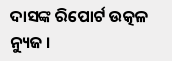ଦାସଙ୍କ ରିପୋର୍ଟ ଉତ୍କଳ ନ୍ୟୁଜ ।